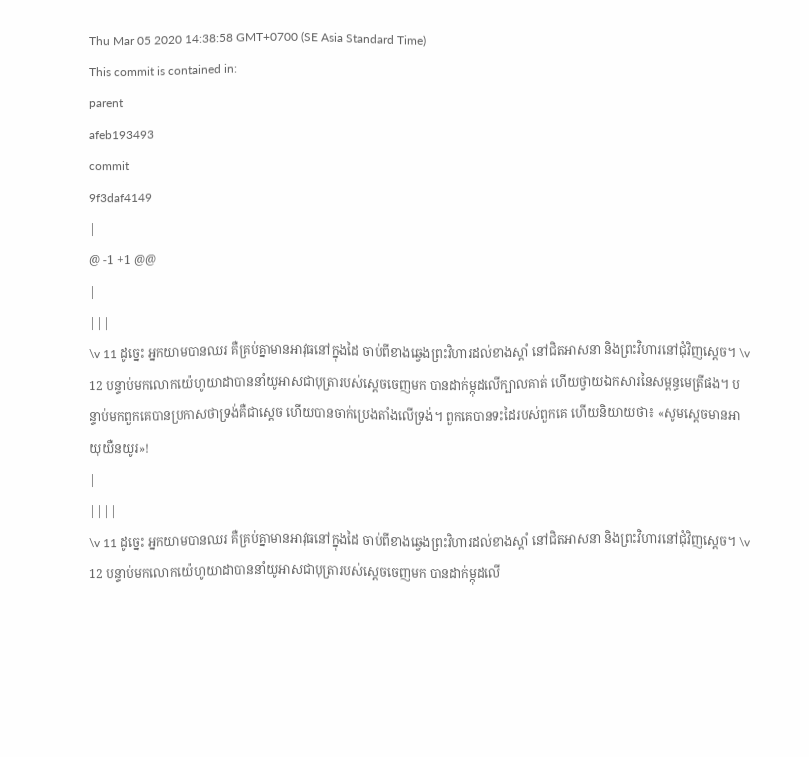Thu Mar 05 2020 14:38:58 GMT+0700 (SE Asia Standard Time)
This commit is contained in:
parent
afeb193493
commit
9f3daf4149
|
@ -1 +1 @@
|
|||
\v 11 ដូច្នេះ អ្នកយាមបានឈរ គឺគ្រប់គ្នាមានអាវុធនៅក្នុងដៃ ចាប់ពីខាងឆ្វេងព្រះវិហារដល់ខាងស្តាំ នៅជិតអាសនា និងព្រះវិហារនៅជុំវិញស្តេច។ \v 12 បន្ទាប់មកលោកយ៉េហូយាដាបាននាំយូអាសជាបុត្រារបស់ស្តេចចេញមក បានដាក់ម្កុដលើក្បាលគាត់ ហើយថ្វាយឯកសារនៃសម្ពន្ធមេត្រីផង។ បន្ទាប់មកពួកគេបានប្រកាសថាទ្រង់គឺជាស្តេច ហើយបានចាក់ប្រេងតាំងលើទ្រង់។ ពួកគេបានទះដៃរបស់ពួកគេ ហើយនិយាយថា៖ «សូមស្តេចមានអាយុយឺនយូរ»!
|
||||
\v 11 ដូច្នេះ អ្នកយាមបានឈរ គឺគ្រប់គ្នាមានអាវុធនៅក្នុងដៃ ចាប់ពីខាងឆ្វេងព្រះវិហារដល់ខាងស្តាំ នៅជិតអាសនា និងព្រះវិហារនៅជុំវិញស្តេច។ \v 12 បន្ទាប់មកលោកយ៉េហូយាដាបាននាំយូអាសជាបុត្រារបស់ស្តេចចេញមក បានដាក់ម្កុដលើ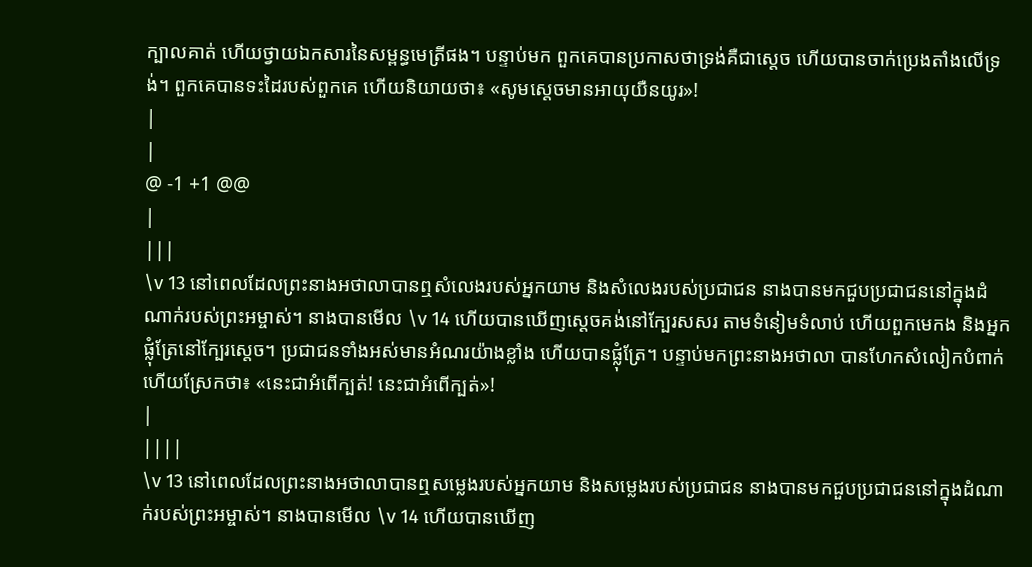ក្បាលគាត់ ហើយថ្វាយឯកសារនៃសម្ពន្ធមេត្រីផង។ បន្ទាប់មក ពួកគេបានប្រកាសថាទ្រង់គឺជាស្តេច ហើយបានចាក់ប្រេងតាំងលើទ្រង់។ ពួកគេបានទះដៃរបស់ពួកគេ ហើយនិយាយថា៖ «សូមស្តេចមានអាយុយឺនយូរ»!
|
|
@ -1 +1 @@
|
|||
\v 13 នៅពេលដែលព្រះនាងអថាលាបានឮសំលេងរបស់អ្នកយាម និងសំលេងរបស់ប្រជាជន នាងបានមកជួបប្រជាជននៅក្នុងដំណាក់របស់ព្រះអម្ចាស់។ នាងបានមើល \v 14 ហើយបានឃើញស្តេចគង់នៅក្បែរសសរ តាមទំនៀមទំលាប់ ហើយពួកមេកង និងអ្នកផ្លុំត្រែនៅក្បែរស្តេច។ ប្រជាជនទាំងអស់មានអំណរយ៉ាងខ្លាំង ហើយបានផ្លុំត្រែ។ បន្ទាប់មកព្រះនាងអថាលា បានហែកសំលៀកបំពាក់ ហើយស្រែកថា៖ «នេះជាអំពើក្បត់! នេះជាអំពើក្បត់»!
|
||||
\v 13 នៅពេលដែលព្រះនាងអថាលាបានឮសម្លេងរបស់អ្នកយាម និងសម្លេងរបស់ប្រជាជន នាងបានមកជួបប្រជាជននៅក្នុងដំណាក់របស់ព្រះអម្ចាស់។ នាងបានមើល \v 14 ហើយបានឃើញ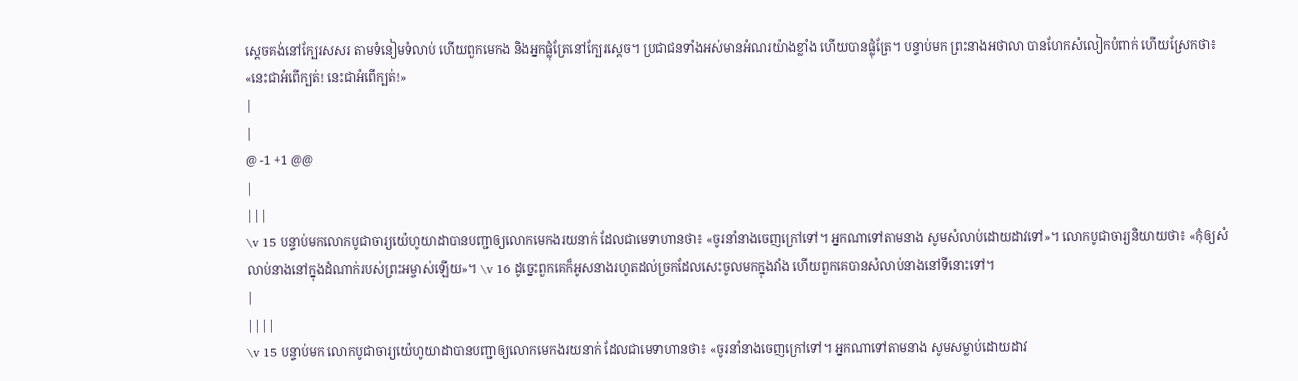ស្តេចគង់នៅក្បែរសសរ តាមទំនៀមទំលាប់ ហើយពួកមេកង និងអ្នកផ្លុំត្រែនៅក្បែរស្តេច។ ប្រជាជនទាំងអស់មានអំណរយ៉ាងខ្លាំង ហើយបានផ្លុំត្រែ។ បន្ទាប់មក ព្រះនាងអថាលា បានហែកសំលៀកបំពាក់ ហើយស្រែកថា៖ «នេះជាអំពើក្បត់! នេះជាអំពើក្បត់!»
|
|
@ -1 +1 @@
|
|||
\v 15 បន្ទាប់មកលោកបូជាចារ្យយ៉េហូយាដាបានបញ្ជាឲ្យលោកមេកងរយនាក់ ដែលជាមេទាហានថា៖ «ចូរនាំនាងចេញក្រៅទៅ។ អ្នកណាទៅតាមនាង សូមសំលាប់ដោយដាវទៅ»។ លោកបូជាចារ្យនិយាយថា៖ «កុំឲ្យសំលាប់នាងនៅក្នុងដំណាក់របស់ព្រះអម្ចាស់ឡើយ»។ \v 16 ដូច្នេះពួកគេក៏អូសនាងរហូតដល់ច្រកដែលសេះចូលមកក្នុងវាំង ហើយពួកគេបានសំលាប់នាងនៅទីនោះទៅ។
|
||||
\v 15 បន្ទាប់មក លោកបូជាចារ្យយ៉េហូយាដាបានបញ្ជាឲ្យលោកមេកងរយនាក់ ដែលជាមេទាហានថា៖ «ចូរនាំនាងចេញក្រៅទៅ។ អ្នកណាទៅតាមនាង សូមសម្លាប់ដោយដាវ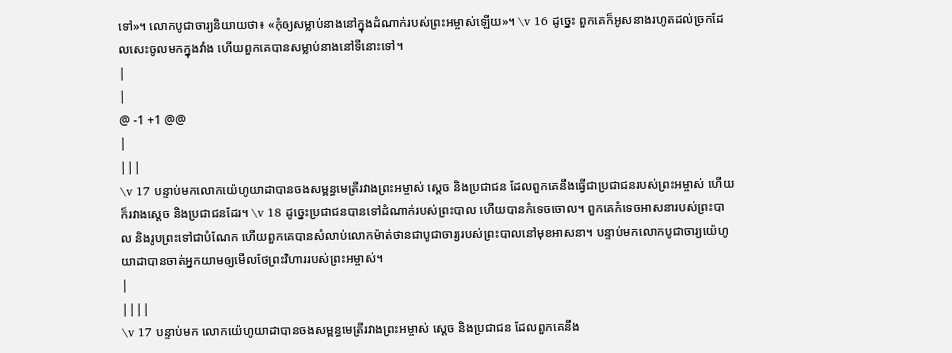ទៅ»។ លោកបូជាចារ្យនិយាយថា៖ «កុំឲ្យសម្លាប់នាងនៅក្នុងដំណាក់របស់ព្រះអម្ចាស់ឡើយ»។ \v 16 ដូច្នេះ ពួកគេក៏អូសនាងរហូតដល់ច្រកដែលសេះចូលមកក្នុងវាំង ហើយពួកគេបានសម្លាប់នាងនៅទីនោះទៅ។
|
|
@ -1 +1 @@
|
|||
\v 17 បន្ទាប់មកលោកយ៉េហូយាដាបានចងសម្ពន្ធមេត្រីរវាងព្រះអម្ចាស់ ស្តេច និងប្រជាជន ដែលពួកគេនឹងធ្វើជាប្រជាជនរបស់ព្រះអម្ចាស់ ហើយក៏រវាងស្តេច និងប្រជាជនដែរ។ \v 18 ដូច្នេះប្រជាជនបានទៅដំណាក់របស់ព្រះបាល ហើយបានកំទេចចោល។ ពួកគេកំទេចអាសនារបស់ព្រះបាល និងរូបព្រះទៅជាបំណែក ហើយពួកគេបានសំលាប់លោកម៉ាត់ថានជាបូជាចារ្យរបស់ព្រះបាលនៅមុខអាសនា។ បន្ទាប់មកលោកបូជាចារ្យយ៉េហូយាដាបានចាត់អ្នកយាមឲ្យមើលថែព្រះវិហាររបស់ព្រះអម្ចាស់។
|
||||
\v 17 បន្ទាប់មក លោកយ៉េហូយាដាបានចងសម្ពន្ធមេត្រីរវាងព្រះអម្ចាស់ ស្តេច និងប្រជាជន ដែលពួកគេនឹង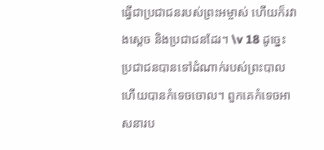ធ្វើជាប្រជាជនរបស់ព្រះអម្ចាស់ ហើយក៏រវាងស្តេច និងប្រជាជនដែរ។ \v 18 ដូច្នេះ ប្រជាជនបានទៅដំណាក់របស់ព្រះបាល ហើយបានកំទេចចោល។ ពួកគេកំទេចអាសនារប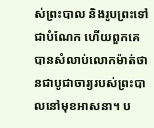ស់ព្រះបាល និងរូបព្រះទៅជាបំណែក ហើយពួកគេបានសំលាប់លោកម៉ាត់ថានជាបូជាចារ្យរបស់ព្រះបាលនៅមុខអាសនា។ ប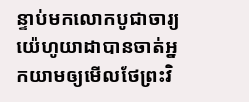ន្ទាប់មកលោកបូជាចារ្យយ៉េហូយាដាបានចាត់អ្នកយាមឲ្យមើលថែព្រះវិ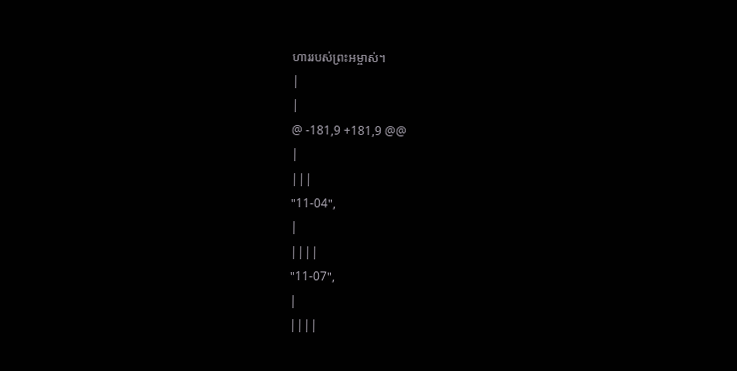ហាររបស់ព្រះអម្ចាស់។
|
|
@ -181,9 +181,9 @@
|
|||
"11-04",
|
||||
"11-07",
|
||||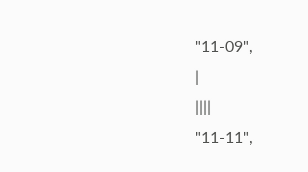"11-09",
|
||||
"11-11",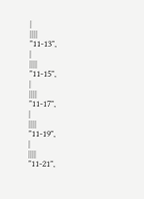|
||||
"11-13",
|
||||
"11-15",
|
||||
"11-17",
|
||||
"11-19",
|
||||
"11-21",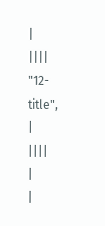|
||||
"12-title",
|
||||
|
|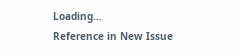Loading…
Reference in New Issue